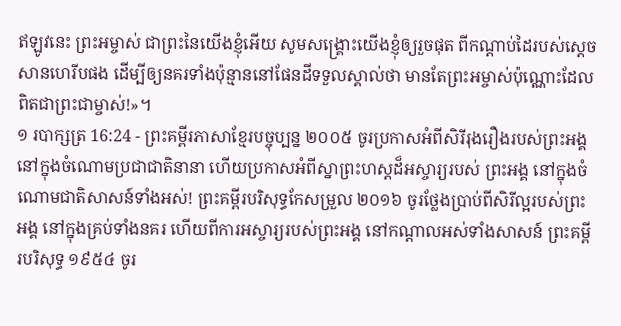ឥឡូវនេះ ព្រះអម្ចាស់ ជាព្រះនៃយើងខ្ញុំអើយ សូមសង្គ្រោះយើងខ្ញុំឲ្យរួចផុត ពីកណ្ដាប់ដៃរបស់ស្ដេចសានហេរីបផង ដើម្បីឲ្យនគរទាំងប៉ុន្មាននៅផែនដីទទួលស្គាល់ថា មានតែព្រះអម្ចាស់ប៉ុណ្ណោះដែលពិតជាព្រះជាម្ចាស់!»។
១ របាក្សត្រ 16:24 - ព្រះគម្ពីរភាសាខ្មែរបច្ចុប្បន្ន ២០០៥ ចូរប្រកាសអំពីសិរីរុងរឿងរបស់ព្រះអង្គ នៅក្នុងចំណោមប្រជាជាតិនានា ហើយប្រកាសអំពីស្នាព្រះហស្ដដ៏អស្ចារ្យរបស់ ព្រះអង្គ នៅក្នុងចំណោមជាតិសាសន៍ទាំងអស់! ព្រះគម្ពីរបរិសុទ្ធកែសម្រួល ២០១៦ ចូរថ្លែងប្រាប់ពីសិរីល្អរបស់ព្រះអង្គ នៅក្នុងគ្រប់ទាំងនគរ ហើយពីការអស្ចារ្យរបស់ព្រះអង្គ នៅកណ្ដាលអស់ទាំងសាសន៍ ព្រះគម្ពីរបរិសុទ្ធ ១៩៥៤ ចូរ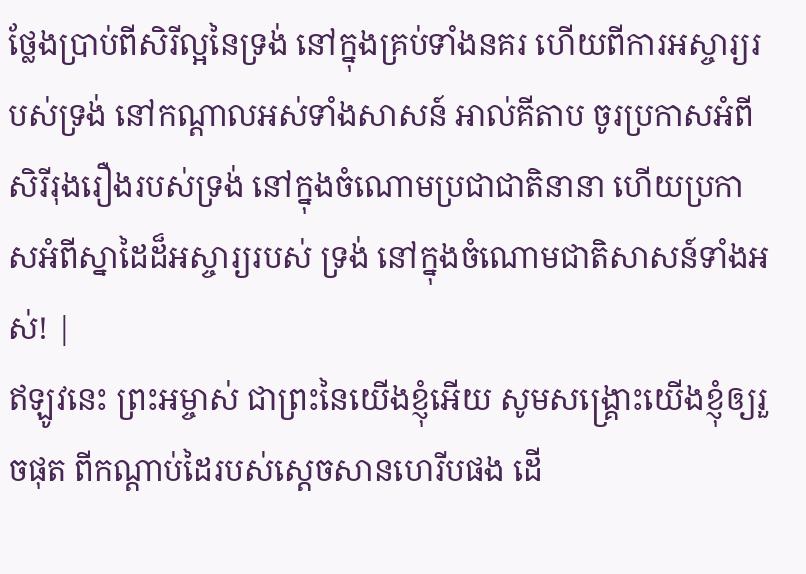ថ្លែងប្រាប់ពីសិរីល្អនៃទ្រង់ នៅក្នុងគ្រប់ទាំងនគរ ហើយពីការអស្ចារ្យរបស់ទ្រង់ នៅកណ្តាលអស់ទាំងសាសន៍ អាល់គីតាប ចូរប្រកាសអំពីសិរីរុងរឿងរបស់ទ្រង់ នៅក្នុងចំណោមប្រជាជាតិនានា ហើយប្រកាសអំពីស្នាដៃដ៏អស្ចារ្យរបស់ ទ្រង់ នៅក្នុងចំណោមជាតិសាសន៍ទាំងអស់! |
ឥឡូវនេះ ព្រះអម្ចាស់ ជាព្រះនៃយើងខ្ញុំអើយ សូមសង្គ្រោះយើងខ្ញុំឲ្យរួចផុត ពីកណ្ដាប់ដៃរបស់ស្ដេចសានហេរីបផង ដើ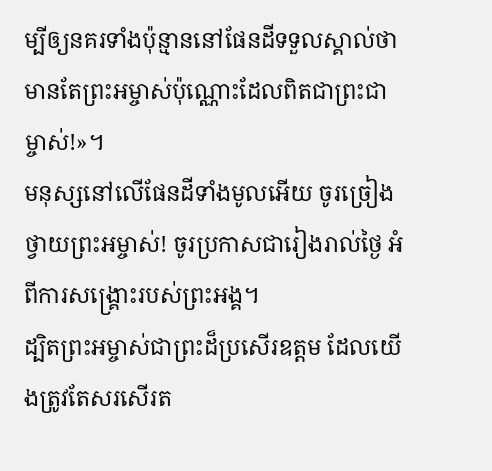ម្បីឲ្យនគរទាំងប៉ុន្មាននៅផែនដីទទួលស្គាល់ថា មានតែព្រះអម្ចាស់ប៉ុណ្ណោះដែលពិតជាព្រះជាម្ចាស់!»។
មនុស្សនៅលើផែនដីទាំងមូលអើយ ចូរច្រៀងថ្វាយព្រះអម្ចាស់! ចូរប្រកាសជារៀងរាល់ថ្ងៃ អំពីការសង្គ្រោះរបស់ព្រះអង្គ។
ដ្បិតព្រះអម្ចាស់ជាព្រះដ៏ប្រសើរឧត្ដម ដែលយើងត្រូវតែសរសើរត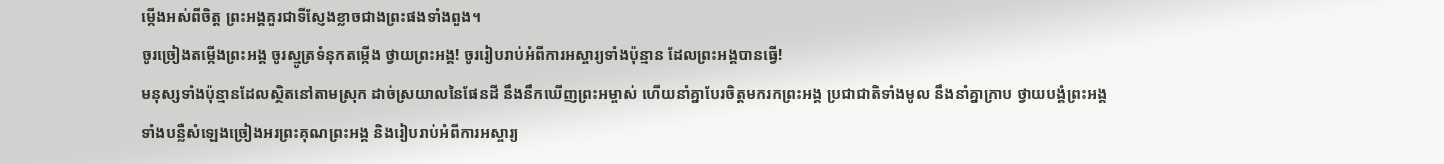ម្កើងអស់ពីចិត្ត ព្រះអង្គគួរជាទីស្ញែងខ្លាចជាងព្រះផងទាំងពួង។
ចូរច្រៀងតម្កើងព្រះអង្គ ចូរស្មូត្រទំនុកតម្កើង ថ្វាយព្រះអង្គ! ចូររៀបរាប់អំពីការអស្ចារ្យទាំងប៉ុន្មាន ដែលព្រះអង្គបានធ្វើ!
មនុស្សទាំងប៉ុន្មានដែលស្ថិតនៅតាមស្រុក ដាច់ស្រយាលនៃផែនដី នឹងនឹកឃើញព្រះអម្ចាស់ ហើយនាំគ្នាបែរចិត្តមករកព្រះអង្គ ប្រជាជាតិទាំងមូល នឹងនាំគ្នាក្រាប ថ្វាយបង្គំព្រះអង្គ
ទាំងបន្លឺសំឡេងច្រៀងអរព្រះគុណព្រះអង្គ និងរៀបរាប់អំពីការអស្ចារ្យ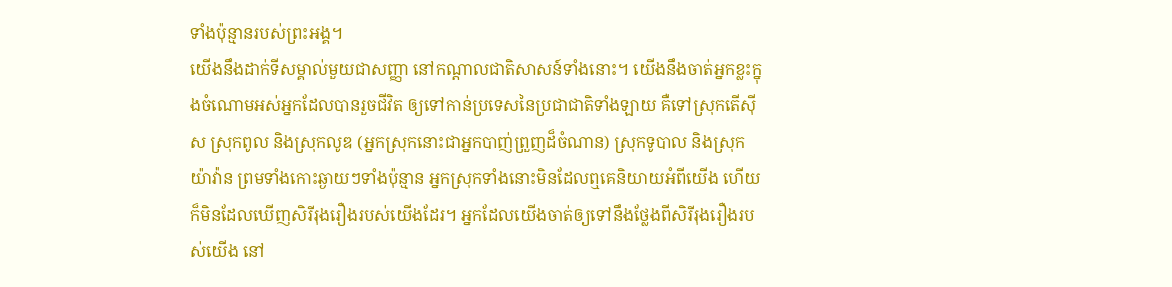ទាំងប៉ុន្មានរបស់ព្រះអង្គ។
យើងនឹងដាក់ទីសម្គាល់មួយជាសញ្ញា នៅកណ្ដាលជាតិសាសន៍ទាំងនោះ។ យើងនឹងចាត់អ្នកខ្លះក្នុងចំណោមអស់អ្នកដែលបានរួចជីវិត ឲ្យទៅកាន់ប្រទេសនៃប្រជាជាតិទាំងឡាយ គឺទៅស្រុកតើស៊ីស ស្រុកពូល និងស្រុកលូឌ (អ្នកស្រុកនោះជាអ្នកបាញ់ព្រួញដ៏ចំណាន) ស្រុកទូបាល និងស្រុកយ៉ាវ៉ាន ព្រមទាំងកោះឆ្ងាយៗទាំងប៉ុន្មាន អ្នកស្រុកទាំងនោះមិនដែលឮគេនិយាយអំពីយើង ហើយក៏មិនដែលឃើញសិរីរុងរឿងរបស់យើងដែរ។ អ្នកដែលយើងចាត់ឲ្យទៅនឹងថ្លែងពីសិរីរុងរឿងរបស់យើង នៅ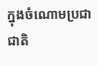ក្នុងចំណោមប្រជាជាតិ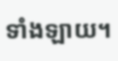ទាំងឡាយ។